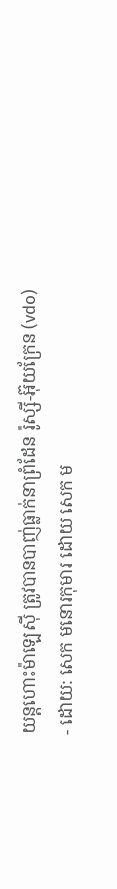យន្ដហោះម៉ាឡេស៊ី ត្រូវបានបាញ់ធ្លាក់នាព្រំដែន រ៉ូស្សី-អ៊ុយក្រែន (vdo)
- ដោយ: សេក មនោរកុមារ ដោយ សេក ម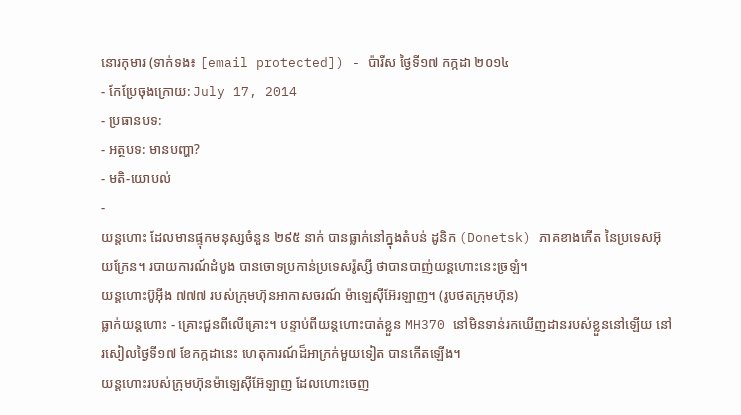នោរកុមារ (ទាក់ទង៖ [email protected]) - ប៉ារីស ថ្ងៃទី១៧ កក្កដា ២០១៤
- កែប្រែចុងក្រោយ: July 17, 2014
- ប្រធានបទ:
- អត្ថបទ: មានបញ្ហា?
- មតិ-យោបល់
-
យន្ដហោះ ដែលមានផ្ទុកមនុស្សចំនួន ២៩៥ នាក់ បានធ្លាក់នៅក្នុងតំបន់ ដូនិក (Donetsk) ភាគខាងកើត នៃប្រទេសអ៊ុយក្រែន។ របាយការណ៍ដំបូង បានចោទប្រកាន់ប្រទេសរ៉ូស្សី ថាបានបាញ់យន្ដហោះនេះច្រឡំ។
យន្ដហោះប៊ូអ៊ីង ៧៧៧ របស់ក្រុមហ៊ុនអាកាសចរណ៍ ម៉ាឡេស៊ីអ៊ែរឡាញ។ (រូបថតក្រុមហ៊ុន)
ធ្លាក់យន្ដហោះ - គ្រោះជួនពីលើគ្រោះ។ បន្ទាប់ពីយន្ដហោះបាត់ខ្លួន MH370 នៅមិនទាន់រកឃើញដានរបស់ខ្លួននៅឡើយ នៅរសៀលថ្ងៃទី១៧ ខែកក្កដានេះ ហេតុការណ៍ដ៏អាក្រក់មួយទៀត បានកើតឡើង។
យន្ដហោះរបស់ក្រុមហ៊ុនម៉ាឡេស៊ីអ៊ែឡាញ ដែលហោះចេញ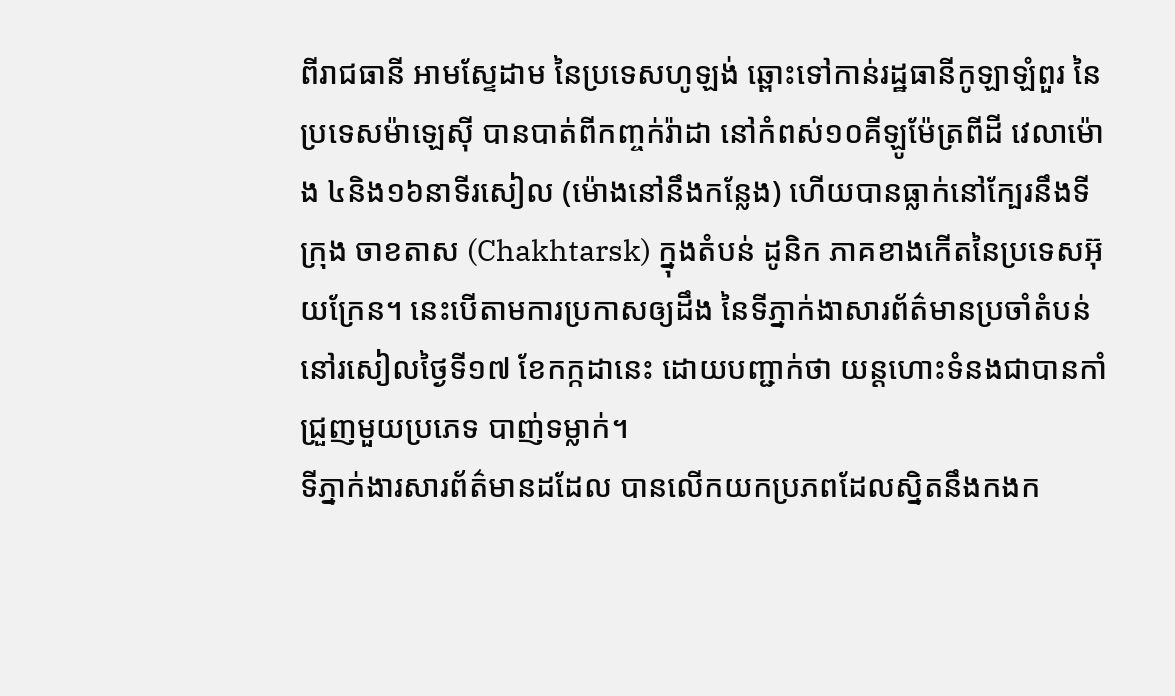ពីរាជធានី អាមស្ទែដាម នៃប្រទេសហូឡង់ ឆ្ពោះទៅកាន់រដ្ឋធានីកូឡាឡំពួរ នៃប្រទេសម៉ាឡេស៊ី បានបាត់ពីកញ្ចក់រ៉ាដា នៅកំពស់១០គីឡូម៉ែត្រពីដី វេលាម៉ោង ៤និង១៦នាទីរសៀល (ម៉ោងនៅនឹងកន្លែង) ហើយបានធ្លាក់នៅក្បែរនឹងទីក្រុង ចាខតាស (Chakhtarsk) ក្នុងតំបន់ ដូនិក ភាគខាងកើតនៃប្រទេសអ៊ុយក្រែន។ នេះបើតាមការប្រកាសឲ្យដឹង នៃទីភ្នាក់ងាសារព័ត៌មានប្រចាំតំបន់ នៅរសៀលថ្ងៃទី១៧ ខែកក្កដានេះ ដោយបញ្ជាក់ថា យន្ដហោះទំនងជាបានកាំជ្រួញមួយប្រភេទ បាញ់ទម្លាក់។
ទីភ្នាក់ងារសារព័ត៌មានដដែល បានលើកយកប្រភពដែលស្និតនឹងកងក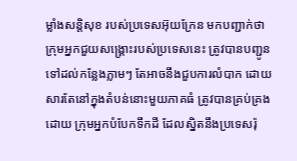ម្លាំងសន្តិសុខ របស់ប្រទេសអ៊ុយក្រែន មកបញ្ជាក់ថា ក្រុមអ្នកជួយសង្គ្រោះរបស់ប្រទេសនេះ ត្រូវបានបញ្ជូនទៅដល់កន្លែងភ្លាមៗ តែអាចនឹងជួបការលំបាក ដោយសារតែនៅក្នុងតំបន់នោះមួយភាគធំ ត្រូវបានគ្រប់គ្រងដោយ ក្រុមអ្នកបំបែកទឹកដី ដែលស្និតនឹងប្រទេសរ៉ុ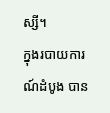ស្សី។
ក្នុងរបាយការណ៍ដំបូង បាន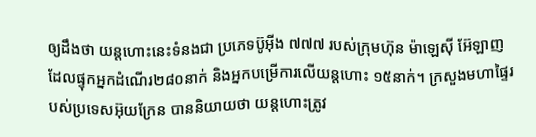ឲ្យដឹងថា យន្ដហោះនេះទំនងជា ប្រភេទប៊ូអ៊ីង ៧៧៧ របស់ក្រុមហ៊ុន ម៉ាឡេស៊ី អ៊ែឡាញ ដែលផ្ទុកអ្នកដំណើរ២៨០នាក់ និងអ្នកបម្រើការលើយន្ដហោះ ១៥នាក់។ ក្រសួងមហាផ្ទៃរបស់ប្រទេសអ៊ុយក្រែន បាននិយាយថា យន្ដហោះត្រូវ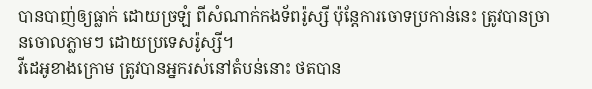បានបាញ់ឲ្យធ្លាក់ ដោយច្រឡំ ពីសំណាក់កងទ័ពរ៉ូស្សី ប៉ុន្តែការចោទប្រកាន់នេះ ត្រូវបានច្រានចោលភ្លាមៗ ដោយប្រទេសរ៉ូស្សី។
វីដេអូខាងក្រោម ត្រូវបានអ្នករស់នៅតំបន់នោះ ថតបាន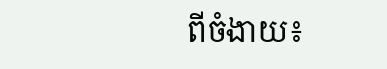ពីចំងាយ៖